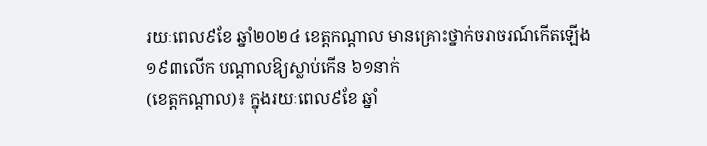រយៈពេល៩ខែ ឆ្នាំ២០២៤ ខេត្តកណ្ដាល មានគ្រោះថ្នាក់ចរាចរណ៍កើតឡើង ១៩៣លើក បណ្តាលឱ្យស្លាប់កើន ៦១នាក់
(ខេត្តកណ្ដាល)៖ ក្នុងរយៈពេល៩ខែ ឆ្នាំ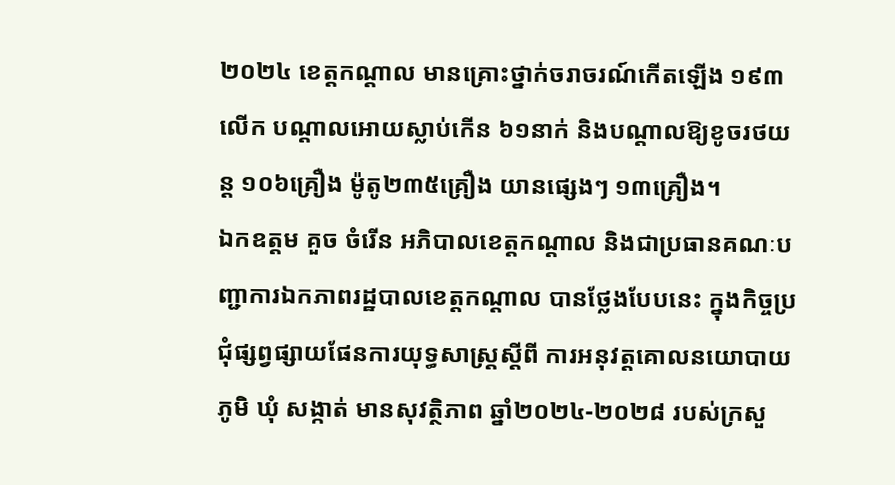២០២៤ ខេត្តកណ្ដាល មានគ្រោះថ្នាក់ចរាចរណ៍កើតឡើង ១៩៣លើក បណ្តាលអោយស្លាប់កើន ៦១នាក់ និងបណ្តាលឱ្យខូចរថយន្ត ១០៦គ្រឿង ម៉ូតូ២៣៥គ្រឿង យានផ្សេងៗ ១៣គ្រឿង។
ឯកឧត្ដម គួច ចំរើន អភិបាលខេត្តកណ្ដាល និងជាប្រធានគណៈបញ្ជាការឯកភាពរដ្ឋបាលខេត្តកណ្ដាល បានថ្លែងបែបនេះ ក្នុងកិច្ចប្រជុំផ្សព្វផ្សាយផែនការយុទ្ធសាស្ត្រស្តីពី ការអនុវត្តគោលនយោបាយ ភូមិ ឃុំ សង្កាត់ មានសុវត្ថិភាព ឆ្នាំ២០២៤-២០២៨ របស់ក្រសួ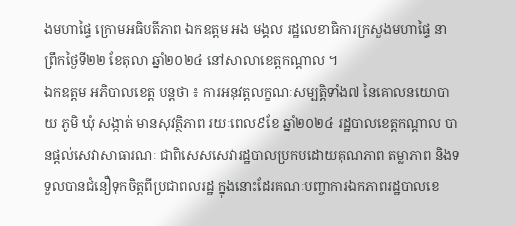ងមហាផ្ទៃ ក្រោមអធិបតីភាព ឯកឧត្ដម អង មង្គល រដ្ឋលេខាធិការក្រសួងមហាផ្ទៃ នាព្រឹកថ្ងៃទី២២ ខែតុលា ឆ្នាំ២០២៤ នៅសាលាខេត្តកណ្ដាល ។
ឯកឧត្ដម អភិបាលខេត្ត បន្តថា ៖ ការអនុវត្តលក្ខណៈសម្បត្តិទាំង៧ នៃគោលនយោបាយ ភូមិ ឃុំ សង្កាត់ មានសុវត្ថិភាព រយៈពេល៩ខែ ឆ្នាំ២០២៤ រដ្ឋបាលខេត្តកណ្ដាល បានផ្តល់សេវាសាធារណៈ ជាពិសេសសេវារដ្ឋបាលប្រកបដោយគុណភាព តម្លាភាព និងទទួលបានជំនឿទុកចិត្តពីប្រជាពលរដ្ឋ ក្នុងនោះដែរគណៈបញ្ចាការឯកភាពរដ្ឋបាលខេ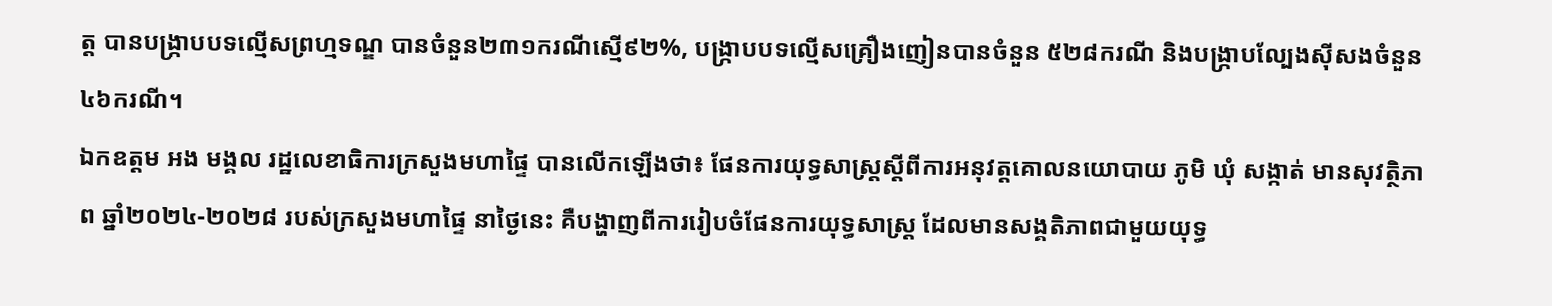ត្ត បានបង្ក្រាបបទល្មើសព្រហ្មទណ្ឌ បានចំនួន២៣១ករណីស្មើ៩២%, បង្ក្រាបបទល្មើសគ្រឿងញៀនបានចំនួន ៥២៨ករណី និងបង្ក្រាបល្បែងស៊ីសងចំនួន ៤៦ករណី។
ឯកឧត្ដម អង មង្គល រដ្ឋលេខាធិការក្រសួងមហាផ្ទៃ បានលើកឡើងថា៖ ផែនការយុទ្ធសាស្ត្រស្តីពីការអនុវត្តគោលនយោបាយ ភូមិ ឃុំ សង្កាត់ មានសុវត្ថិភាព ឆ្នាំ២០២៤-២០២៨ របស់ក្រសួងមហាផ្ទៃ នាថ្ងៃនេះ គឺបង្ហាញពីការរៀបចំផែនការយុទ្ធសាស្ត្រ ដែលមានសង្គតិភាពជាមួយយុទ្ធ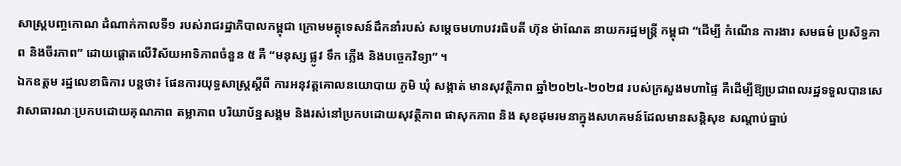សាស្ត្របញ្ចកោណ ដំណាក់កាលទី១ របស់រាជរដ្ឋាភិបាលកម្ពុជា ក្រោមមគ្គុទេសន៍ដឹកនាំរបស់ សម្តេចមហាបវរធិបតី ហ៊ុន ម៉ាណែត នាយករដ្ឋមន្ត្រី កម្ពុជា “ដើម្បី កំណើន ការងារ សមធម៌ ប្រសិទ្ធភាព និងចីរភាព” ដោយផ្តោតលើវិស័យអាទិភាពចំនួន ៥ គឺ “មនុស្ស ផ្លូវ ទឹក ភ្លើង និងបច្ចេកវិទ្យា” ។
ឯកឧត្ដម រដ្ឋលេខាធិការ បន្តថា៖ ផែនការយុទ្ធសាស្ត្រស្តីពី ការអនុវត្តគោលនយោបាយ ភូមិ ឃុំ សង្កាត់ មានសុវត្ថិភាព ឆ្នាំ២០២៤-២០២៨ របស់ក្រសួងមហាផ្ទៃ គឺដើម្បីឱ្យប្រជាពលរដ្ឋទទួលបានសេវាសាធារណៈប្រកបដោយគុណភាព តម្លាភាព បរិយាប័ន្នសង្គម និងរស់នៅប្រកបដោយសុវត្ថិភាព ផាសុកភាព និង សុខដុមរមនាក្នុងសហគមន៍ដែលមានសន្តិសុខ សណ្តាប់ធ្នាប់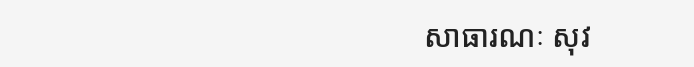សាធារណៈ សុវ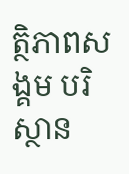ត្ថិភាពសង្គម បរិស្ថាន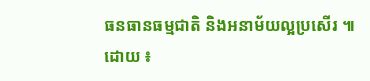ធនធានធម្មជាតិ និងអនាម័យល្អប្រសើរ ៕
ដោយ ៖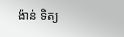ង៉ាន់ ទិត្យ